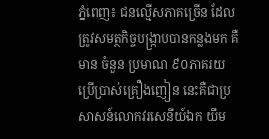ភ្នំពេញ៖ ជនល្មើសភាគច្រើន ដែលត្រូវសមត្ថកិច្ចបង្ក្រាបបានកន្លងមក គឺមាន ចំនួន ប្រមាណ ៩០ភាគរយ ប្រើប្រាស់គ្រឿងញៀន នេះគឺជាប្រសាសន៍លោកវរសេនីយ៍ឯក យឹម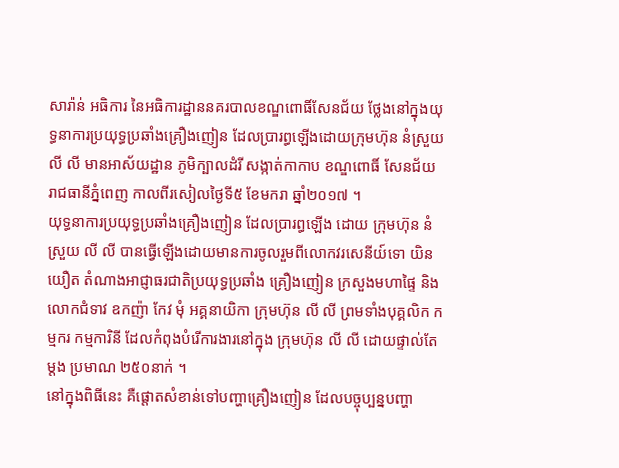សារ៉ាន់ អធិការ នៃអធិការដ្ឋាននគរបាលខណ្ឌពោធិ៍សែនជ័យ ថ្លែងនៅក្នុងយុទ្ធនាការប្រយុទ្ធប្រឆាំងគ្រឿងញៀន ដែលប្រារព្ធឡើងដោយក្រុមហ៊ុន នំស្រួយ លី លី មានអាស័យដ្ឋាន ភូមិក្បាលដំរី សង្កាត់កាកាប ខណ្ឌពោធិ៍ សែនជ័យ រាជធានីភ្នំពេញ កាលពីរសៀលថ្ងៃទី៥ ខែមករា ឆ្នាំ២០១៧ ។
យុទ្ធនាការប្រយុទ្ធប្រឆាំងគ្រឿងញៀន ដែលប្រារព្ធឡើង ដោយ ក្រុមហ៊ុន នំស្រួយ លី លី បានធ្វើឡើងដោយមានការចូលរួមពីលោកវរសេនីយ៍ទោ យិន យឿត តំណាងអាជ្ញាធរជាតិប្រយុទ្ធប្រឆាំង គ្រឿងញៀន ក្រសួងមហាផ្ទៃ និងលោកជំទាវ ឧកញ៉ា កែវ មុំ អគ្គនាយិកា ក្រុមហ៊ុន លី លី ព្រមទាំងបុគ្គលិក កម្មករ កម្មការិនី ដែលកំពុងបំរើការងារនៅក្នុង ក្រុមហ៊ុន លី លី ដោយផ្ទាល់តែម្តង ប្រមាណ ២៥០នាក់ ។
នៅក្នុងពិធីនេះ គឺផ្តោតសំខាន់ទៅបញ្ហាគ្រឿងញៀន ដែលបច្ចុប្បន្នបញ្ហា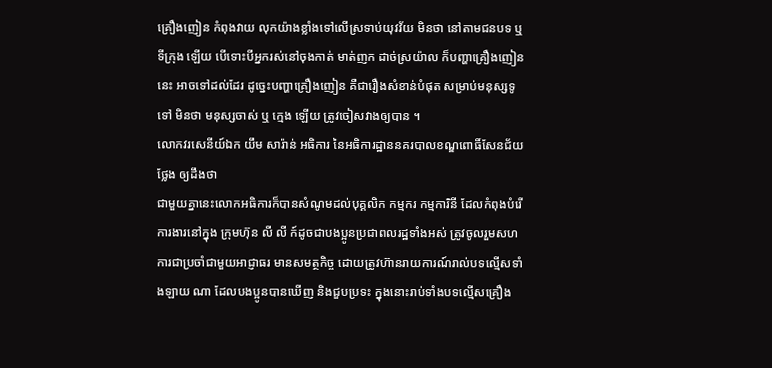គ្រឿងញៀន កំពុងវាយ លុកយ៉ាងខ្លាំងទៅលើស្រទាប់យុវវ័យ មិនថា នៅតាមជនបទ ឬ ទីក្រុង ឡើយ បើទោះបីអ្នករស់នៅចុងកាត់ មាត់ញក ដាច់ស្រយ៉ាល ក៏បញ្ហាគ្រឿងញៀននេះ អាចទៅដល់ដែរ ដូច្នេះបញ្ហាគ្រឿងញៀន គឺជារឿងសំខាន់បំផុត សម្រាប់មនុស្សទូទៅ មិនថា មនុស្សចាស់ ឬ ក្មេង ឡើយ ត្រូវចៀសវាងឲ្យបាន ។
លោកវរសេនីយ៍ឯក យឹម សារ៉ាន់ អធិការ នៃអធិការដ្ឋាននគរបាលខណ្ឌពោធិ៍សែនជ័យ ថ្លែង ឲ្យដឹងថា
ជាមួយគ្នានេះលោកអធិការក៏បានសំណូមដល់បុគ្គលិក កម្មករ កម្មការិនី ដែលកំពុងបំរើការងារនៅក្នុង ក្រុមហ៊ុន លី លី ក៍ដូចជាបងប្អូនប្រជាពលរដ្ឋទាំងអស់ ត្រូវចូលរួមសហការជាប្រចាំជាមួយអាជ្ញាធរ មានសមត្ថកិច្ច ដោយត្រូវហ៊ានរាយការណ៍រាល់បទល្មើសទាំងឡាយ ណា ដែលបងប្អូនបានឃើញ និងជួបប្រទះ ក្នុងនោះរាប់ទាំងបទល្មើសគ្រឿង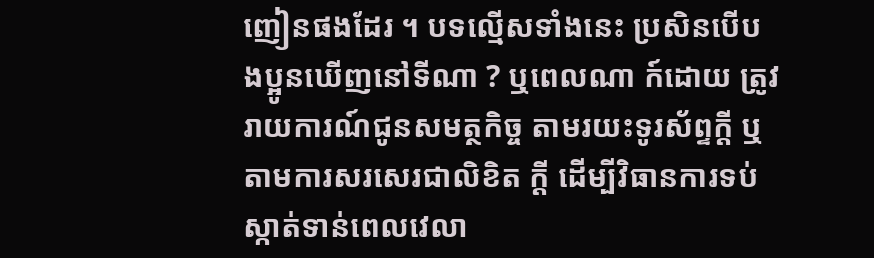ញៀនផងដែរ ។ បទល្មើសទាំងនេះ ប្រសិនបើបងប្អូនឃើញនៅទីណា ? ឬពេលណា ក៍ដោយ ត្រូវរាយការណ៍ជូនសមត្ថកិច្ច តាមរយះទូរស័ព្ទក្តី ឬ តាមការសរសេរជាលិខិត ក្តី ដើម្បីវិធានការទប់ស្កាត់ទាន់ពេលវេលា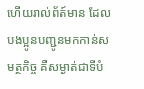ហើយរាល់ព័ត៍មាន ដែលបងប្អូនបញ្ជូនមកកាន់សមត្ថកិច្ច គឺសម្ងាត់ជាទីបំ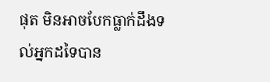ផុត មិនអាចបែកធ្លាក់ដឹងទល់អ្នកដទៃបាន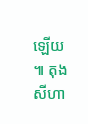ឡើយ ៕ តុង សីហា